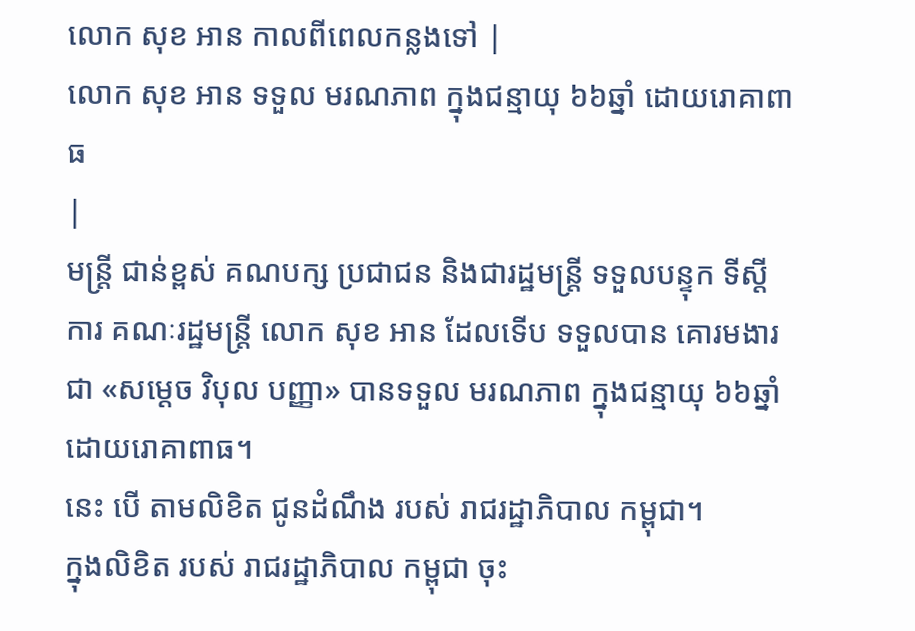លោក សុខ អាន កាលពីពេលកន្លងទៅ |
លោក សុខ អាន ទទួល មរណភាព ក្នុងជន្មាយុ ៦៦ឆ្នាំ ដោយរោគាពាធ
|
មន្ត្រី ជាន់ខ្ពស់ គណបក្ស ប្រជាជន និងជារដ្ឋមន្ត្រី ទទួលបន្ទុក ទីស្តីការ គណៈរដ្ឋមន្ត្រី លោក សុខ អាន ដែលទើប ទទួលបាន គោរមងារ ជា «សម្តេច វិបុល បញ្ញា» បានទទួល មរណភាព ក្នុងជន្មាយុ ៦៦ឆ្នាំ ដោយរោគាពាធ។
នេះ បើ តាមលិខិត ជូនដំណឹង របស់ រាជរដ្ឋាភិបាល កម្ពុជា។
ក្នុងលិខិត របស់ រាជរដ្ឋាភិបាល កម្ពុជា ចុះ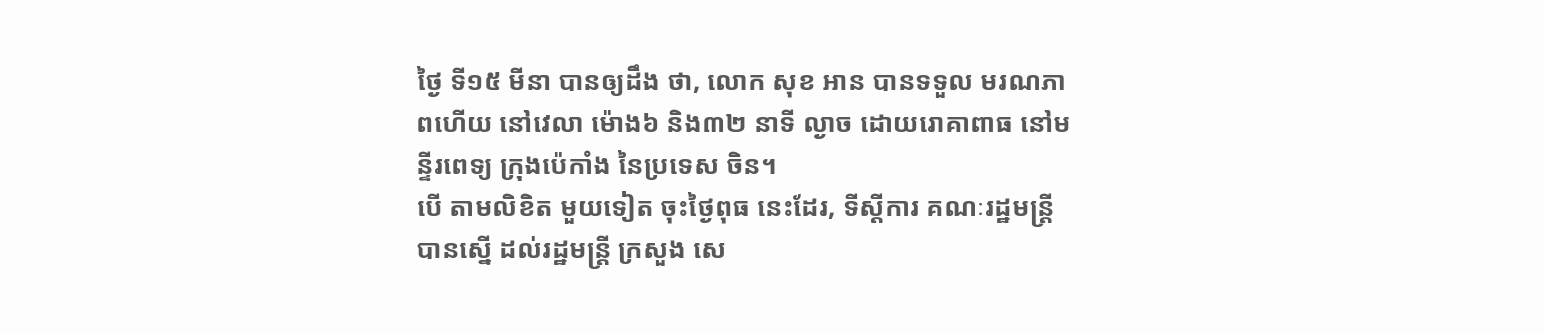ថ្ងៃ ទី១៥ មីនា បានឲ្យដឹង ថា, លោក សុខ អាន បានទទួល មរណភាពហើយ នៅវេលា ម៉ោង៦ និង៣២ នាទី ល្ងាច ដោយរោគាពាធ នៅមន្ទីរពេទ្យ ក្រុងប៉េកាំង នៃប្រទេស ចិន។
បើ តាមលិខិត មួយទៀត ចុះថ្ងៃពុធ នេះដែរ, ទីស្តីការ គណៈរដ្ឋមន្ត្រី បានស្នើ ដល់រដ្ឋមន្ត្រី ក្រសួង សេ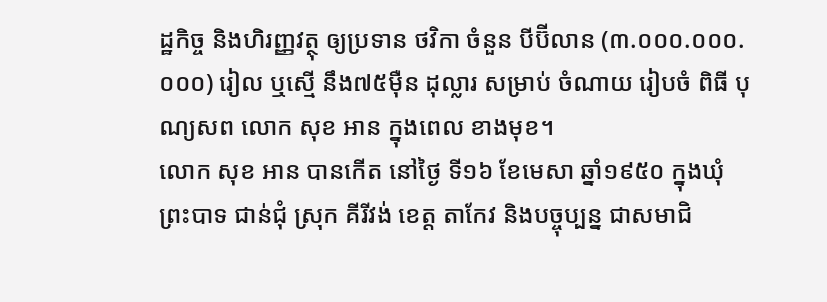ដ្ឋកិច្ច និងហិរញ្ញវត្ថុ ឲ្យប្រទាន ថវិកា ចំនួន បីប៊ីលាន (៣.០០០.០០០.០០០) រៀល ឬស្មើ នឹង៧៥ម៉ឺន ដុល្លារ សម្រាប់ ចំណាយ រៀបចំ ពិធី បុណ្យសព លោក សុខ អាន ក្នុងពេល ខាងមុខ។
លោក សុខ អាន បានកើត នៅថ្ងៃ ទី១៦ ខែមេសា ឆ្នាំ១៩៥០ ក្នុងឃុំ ព្រះបាទ ជាន់ជុំ ស្រុក គីរីវង់ ខេត្ត តាកែវ និងបច្ចុប្បន្ន ជាសមាជិ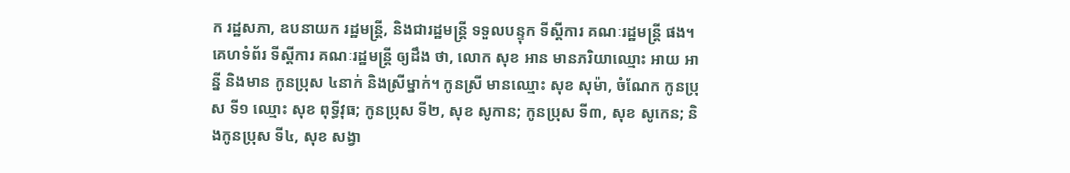ក រដ្ឋសភា, ឧបនាយក រដ្ឋមន្ត្រី, និងជារដ្ឋមន្ត្រី ទទួលបន្ទុក ទីស្តីការ គណៈរដ្ឋមន្ត្រី ផង។
គេហទំព័រ ទីស្ដីការ គណៈរដ្ឋមន្ដ្រី ឲ្យដឹង ថា, លោក សុខ អាន មានភរិយាឈ្មោះ អាយ អាន្នី និងមាន កូនប្រុស ៤នាក់ និងស្រីម្នាក់។ កូនស្រី មានឈ្មោះ សុខ សុម៉ា, ចំណែក កូនប្រុស ទី១ ឈ្មោះ សុខ ពុទ្ធីវុធ; កូនប្រុស ទី២, សុខ សូកាន; កូនប្រុស ទី៣, សុខ សូកេន; និងកូនប្រុស ទី៤, សុខ សង្វា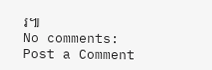រ៕
No comments:
Post a Comment